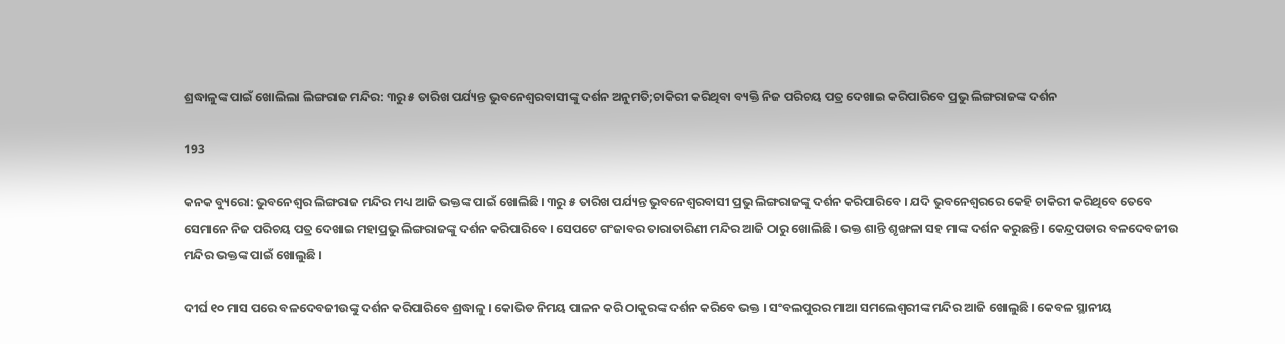ଶ୍ରଦ୍ଧାଳୁଙ୍କ ପାଇଁ ଖୋଲିଲା ଲିଙ୍ଗରାଜ ମନ୍ଦିର: ୩ରୁ ୫ ତାରିଖ ପର୍ଯ୍ୟନ୍ତ ଭୁବନେଶ୍ୱରବାସୀଙ୍କୁ ଦର୍ଶନ ଅନୁମତି;ଚାକିରୀ କରିଥିବା ବ୍ୟକ୍ତି ନିଜ ପରିଚୟ ପତ୍ର ଦେଖାଇ କରିପାରିବେ ପ୍ରଭୁ ଲିଙ୍ଗରାଜଙ୍କ ଦର୍ଶନ

193

କନକ ବ୍ୟୁରୋ: ଭୁବନେଶ୍ୱର ଲିଙ୍ଗରାଜ ମନ୍ଦିର ମଧ୍ୟ ଆଜି ଭକ୍ତଙ୍କ ପାଇଁ ଖୋଲିଛି । ୩ରୁ ୫ ତାରିଖ ପର୍ଯ୍ୟନ୍ତ ଭୁବନେଶ୍ୱରବାସୀ ପ୍ରଭୁ ଲିଙ୍ଗରାଜଙ୍କୁ ଦର୍ଶନ କରିପାରିବେ । ଯଦି ଭୁବନେଶ୍ୱରରେ କେହି ଚାକିରୀ କରିଥିବେ ତେବେ ସେମାନେ ନିଜ ପରିଚୟ ପତ୍ର ଦେଖାଇ ମହାପ୍ରଭୁ ଲିଙ୍ଗରାଜଙ୍କୁ ଦର୍ଶନ କରିପାରିବେ । ସେପଟେ ଗଂଜାବର ତାରାତାରିଣୀ ମନ୍ଦିର ଆଜି ଠାରୁ ଖୋଲିଛି । ଭକ୍ତ ଶାନ୍ତି ଶୃଙ୍ଖଳା ସହ ମାଙ୍କ ଦର୍ଶନ କରୁଛନ୍ତି । କେନ୍ଦ୍ରପଡାର ବଳଦେବଜୀଉ ମନ୍ଦିର ଭକ୍ତଙ୍କ ପାଇଁ ଖୋଲୁଛି ।

ଦୀର୍ଘ ୧୦ ମାସ ପରେ ବଳଦେବଜୀଉଙ୍କୁ ଦର୍ଶନ କରିପାରିବେ ଶ୍ରଦ୍ଧାଳୁ । କୋଭିଡ ନିମୟ ପାଳନ କରି ଠାକୁରଙ୍କ ଦର୍ଶନ କରିବେ ଭକ୍ତ । ସଂବଲପୁରର ମାଆ ସମଲେଶ୍ୱରୀଙ୍କ ମନ୍ଦିର ଆଜି ଖୋଲୁଛି । କେବଳ ସ୍ଥାନୀୟ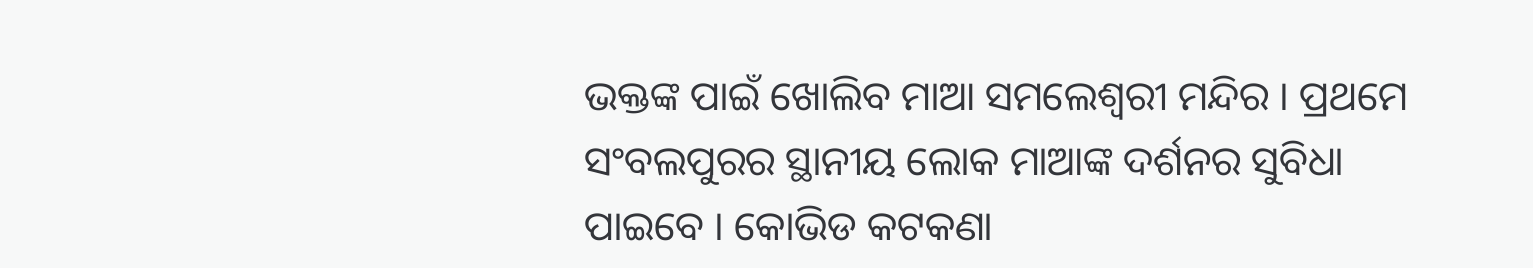ଭକ୍ତଙ୍କ ପାଇଁ ଖୋଲିବ ମାଆ ସମଲେଶ୍ୱରୀ ମନ୍ଦିର । ପ୍ରଥମେ ସଂବଲପୁରର ସ୍ଥାନୀୟ ଲୋକ ମାଆଙ୍କ ଦର୍ଶନର ସୁବିଧା ପାଇବେ । କୋଭିଡ କଟକଣା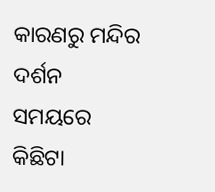କାରଣରୁ ମନ୍ଦିର ଦର୍ଶନ ସମୟରେ କିଛିଟା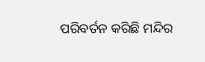ପରିବର୍ତନ କରିଛି ମନ୍ଦିର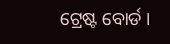ଟ୍ରେଷ୍ଟ ବୋର୍ଡ ।